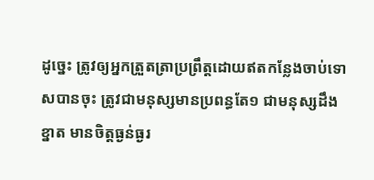ដូច្នេះ ត្រូវឲ្យអ្នកត្រួតត្រាប្រព្រឹត្តដោយឥតកន្លែងចាប់ទោសបានចុះ ត្រូវជាមនុស្សមានប្រពន្ធតែ១ ជាមនុស្សដឹងខ្នាត មានចិត្តធ្ងន់ធ្ងរ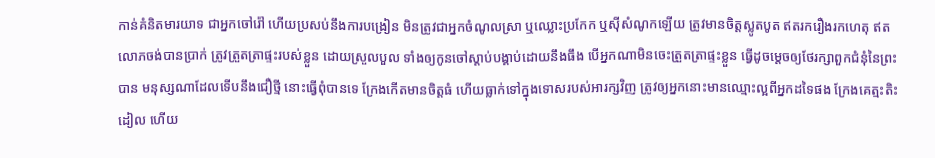កាន់គំនិតមារយាទ ជាអ្នកចៅរ៉ៅ ហើយប្រសប់នឹងការបង្រៀន មិនត្រូវជាអ្នកចំណូលស្រា ឬឈ្លោះប្រកែក ឬស៊ីសំណូកឡើយ ត្រូវមានចិត្តស្លូតបូត ឥតរករឿងរកហេតុ ឥតលោភចង់បានប្រាក់ ត្រូវត្រួតត្រាផ្ទះរបស់ខ្លួន ដោយស្រួលបួល ទាំងឲ្យកូនចៅស្តាប់បង្គាប់ដោយនឹងធឹង បើអ្នកណាមិនចេះត្រួតត្រាផ្ទះខ្លួន ធ្វើដូចម្តេចឲ្យថែរក្សាពួកជំនុំនៃព្រះបាន មនុស្សណាដែលទើបនឹងជឿថ្មី នោះធ្វើពុំបានទេ ក្រែងកើតមានចិត្តធំ ហើយធ្លាក់ទៅក្នុងទោសរបស់អារក្សវិញ ត្រូវឲ្យអ្នកនោះមានឈ្មោះល្អពីអ្នកដទៃផង ក្រែងគេត្មះតិះដៀល ហើយ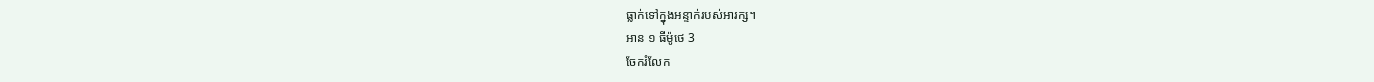ធ្លាក់ទៅក្នុងអន្ទាក់របស់អារក្ស។
អាន ១ ធីម៉ូថេ 3
ចែករំលែក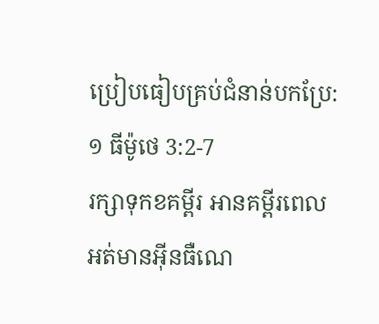ប្រៀបធៀបគ្រប់ជំនាន់បកប្រែ: ១ ធីម៉ូថេ 3:2-7
រក្សាទុកខគម្ពីរ អានគម្ពីរពេលអត់មានអ៊ីនធឺណេ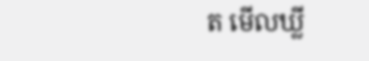ត មើលឃ្លី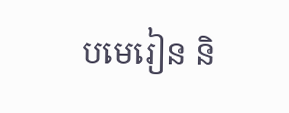បមេរៀន និ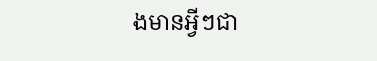ងមានអ្វីៗជា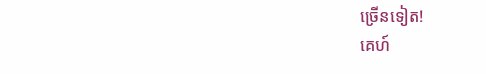ច្រើនទៀត!
គេហ៍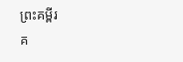ព្រះគម្ពីរ
គ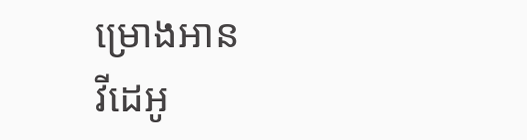ម្រោងអាន
វីដេអូ